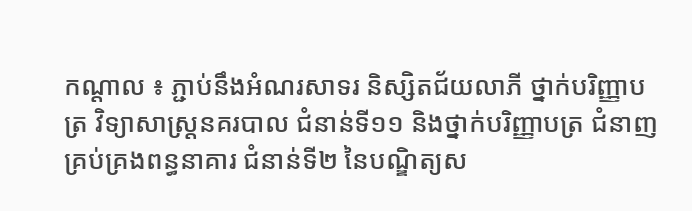កណ្ដាល ៖ ភ្ជាប់នឹងអំណរសាទរ និស្សិតជ័យលាភី ថ្នាក់បរិញ្ញាបត្រ វិទ្យាសាស្ត្រនគរបាល ជំនាន់ទី១១ និងថ្នាក់បរិញ្ញាបត្រ ជំនាញគ្រប់គ្រងពន្ធនាគារ ជំនាន់ទី២ នៃបណ្ឌិត្យស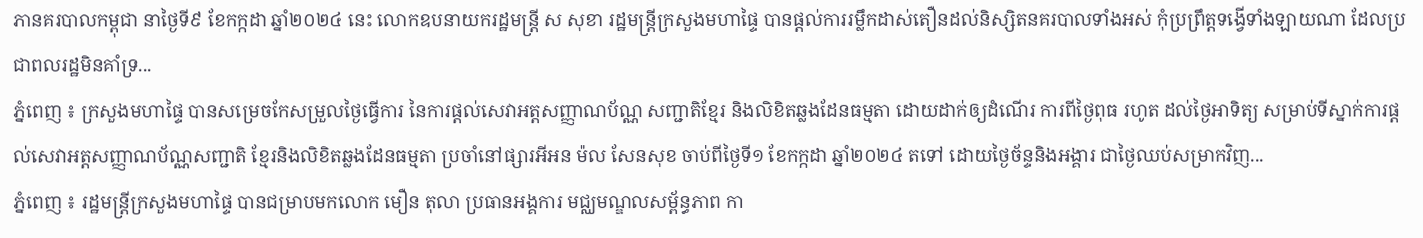ភានគរបាលកម្ពុជា នាថ្ងៃទី៩ ខែកក្កដា ឆ្នាំ២០២៤ នេះ លោកឧបនាយករដ្ឋមន្ត្រី ស សុខា រដ្ឋមន្រ្តីក្រសួងមហាផ្ទៃ បានផ្ដល់ការរម្លឹកដាស់តឿនដល់និស្សិតនគរបាលទាំងអស់ កុំប្រព្រឹត្តទង្វើទាំងឡាយណា ដែលប្រជាពលរដ្ឋមិនគាំទ្រ...
ភ្នំពេញ ៖ ក្រសួងមហាផ្ទៃ បានសម្រេចកែសម្រួលថ្ងៃធ្វើការ នៃការផ្តល់សេវាអត្តសញ្ញាណប័ណ្ណ សញ្ជាតិខ្មែរ និងលិខិតឆ្លងដែនធម្មតា ដោយដាក់ឲ្យដំណើរ ការពីថ្ងៃពុធ រហូត ដល់ថ្ងៃអាទិត្យ សម្រាប់ទីស្នាក់ការផ្តល់សេវាអត្តសញ្ញាណប័ណ្ណសញ្ជាតិ ខ្មែរនិងលិខិតឆ្លងដែនធម្មតា ប្រចាំនៅផ្សារអីអន ម៉ល សែនសុខ ចាប់ពីថ្ងៃទី១ ខែកក្កដា ឆ្នាំ២០២៤ តទៅ ដោយថ្ងៃច័ន្ទនិងអង្គារ ជាថ្ងៃឈប់សម្រាកវិញ...
ភ្នំពេញ ៖ រដ្ឋមន្ត្រីក្រសួងមហាផ្ទៃ បានជម្រាបមកលោក មឿន តុលា ប្រធានអង្គការ មជ្ឈមណ្ឌលសម្ព័ន្ធភាព កា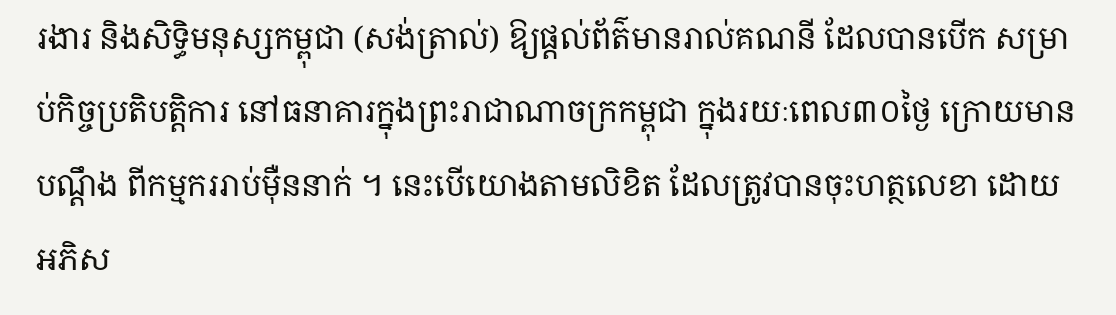រងារ និងសិទ្ធិមនុស្សកម្ពុជា (សង់ត្រាល់) ឱ្យផ្ដល់ព័ត៌មានរាល់គណនី ដែលបានបើក សម្រាប់កិច្ចប្រតិបត្តិការ នៅធនាគារក្នុងព្រះរាជាណាចក្រកម្ពុជា ក្នុងរយៈពេល៣០ថ្ងៃ ក្រោយមានបណ្តឹង ពីកម្មកររាប់ម៉ឺននាក់ ។ នេះបើយោងតាមលិខិត ដែលត្រូវបានចុះហត្ថលេខា ដោយអភិស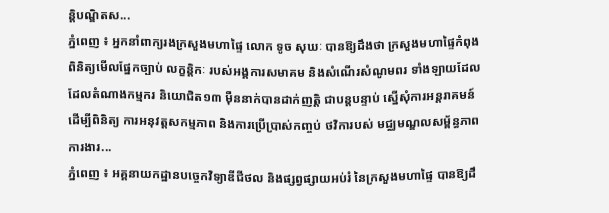ន្តិបណ្ឌិតស...
ភ្នំពេញ ៖ អ្នកនាំពាក្យរងក្រសួងមហាផ្ទៃ លោក ទូច សុឃៈ បានឱ្យដឹងថា ក្រសួងមហាផ្ទៃកំពុងពិនិត្យមើលផ្នែកច្បាប់ លក្ខន្តិកៈ របស់អង្គការសមាគម និងសំណើរសំណូមពរ ទាំងឡាយដែល ដែលតំណាងកម្មករ និយោជិត១៣ ម៉ឺននាក់បានដាក់ញត្តិ ជាបន្តបន្ទាប់ ស្នើសុំការអន្តរាគមន៍ ដើម្បីពិនិត្យ ការអនុវត្តសកម្មភាព និងការប្រើប្រាស់កញ្ចប់ ថវិការបស់ មជ្ឈមណ្ឌលសម្ព័ន្ធភាពការងារ...
ភ្នំពេញ ៖ អគ្គនាយកដ្ឋានបច្ចេកវិទ្យាឌីជីថល និងផ្សព្វផ្សាយអប់រំ នៃក្រសួងមហាផ្ទៃ បានឱ្យដឹ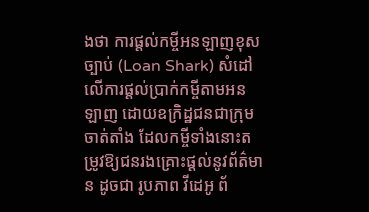ងថា ការផ្តល់កម្ចីអនឡាញខុសច្បាប់ (Loan Shark) សំដៅលើការផ្តល់ប្រាក់កម្ចីតាមអនឡាញ ដោយឧក្រិដ្ឋជនជាក្រុមចាត់តាំង ដែលកម្ចីទាំងនោះតម្រូវឱ្យជនរងគ្រោះផ្តល់នូវព័ត៌មាន ដូចជា រូបភាព វីដេអូ ព័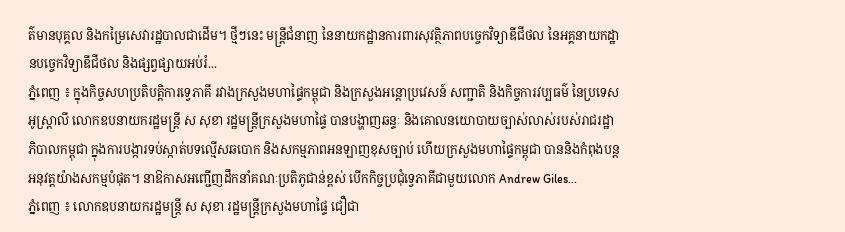ត៌មានបុគ្គល និងកម្រៃសេវារដ្ឋបាលជាដើម។ ថ្មីៗនេះ មន្ត្រីជំនាញ នៃនាយកដ្ឋានការពារសុវត្ថិភាពបច្ចេកវិទ្យាឌីជីថល នៃអគ្គនាយកដ្ឋានបច្ចេកវិទ្យាឌីជីថល និងផ្សព្វផ្សាយអប់រំ...
ភ្នំពេញ ៖ ក្នុងកិច្ចសហប្រតិបត្តិការទ្វេភាគី រវាងក្រសួងមហាផ្ទៃកម្ពុជា និងក្រសួងអន្តោប្រវេសន៍ សញ្ជាតិ និងកិច្ចការវប្បធម៌ នៃប្រទេសអូស្ត្រាលី លោកឧបនាយករដ្ឋមន្រ្តី ស សុខា រដ្ឋមន្រ្តីក្រសួងមហាផ្ទៃ បានបង្ហាញឆន្ទៈ និងគោលនយោបាយច្បាស់លាស់របស់រាជរដ្ឋាភិបាលកម្ពុជា ក្នុងការបង្ការទប់ស្កាត់បទល្មើសឆបោក និងសកម្មភាពអនឡាញខុសច្បាប់ ហើយក្រសួងមហាផ្ទៃកម្ពុជា បាននិងកំពុងបន្តអនុវត្តយ៉ាងសកម្មបំផុត។ នាឱកាសអញ្ជើញដឹកនាំគណៈប្រតិភូជាន់ខ្ពស់ បើកកិច្ចប្រជុំទ្វេភាគីជាមួយលោក Andrew Giles...
ភ្នំពេញ ៖ លោកឧបនាយករដ្ឋមន្ដ្រី ស សុខា រដ្ឋមន្ដ្រីក្រសួងមហាផ្ទៃ ជឿជា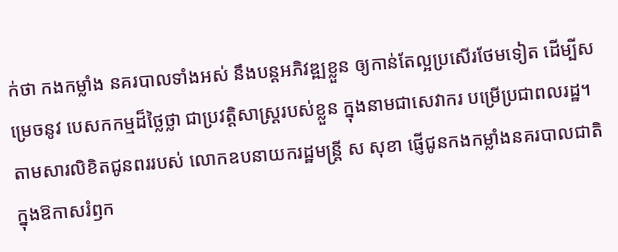ក់ថា កងកម្លាំង នគរបាលទាំងអស់ នឹងបន្តអភិវឌ្ឍខ្លួន ឲ្យកាន់តែល្អប្រសើរថែមទៀត ដើម្បីសម្រេចនូវ បេសកកម្មដ៏ថ្លៃថ្លា ជាប្រវត្តិសាស្ត្ររបស់ខ្លួន ក្នុងនាមជាសេវាករ បម្រើប្រជាពលរដ្ឋ។ តាមសារលិខិតជូនពររបស់ លោកឧបនាយករដ្ឋមន្ដ្រី ស សុខា ផ្ញើជូនកងកម្លាំងនគរបាលជាតិ ក្នុងឱកាសរំឭក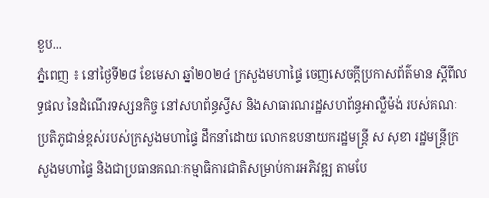ខួប...
ភ្នំពេញ ៖ នៅថ្ងៃទី២៨ ខែមេសា ឆ្នាំ២០២៤ ក្រសួងមហាផ្ទៃ ចេញសេចក្ដីប្រកាសព័ត៌មាន ស្ដីពីលទ្ធផល នៃដំណើរទស្សនកិច្ច នៅសហព័ន្ធស្វីស និងសាធារណរដ្ឋសហព័ន្ធអាល្លឺម៉ង់ របស់គណៈប្រតិភូជាន់ខ្ពស់របស់ក្រសួងមហាផ្ទៃ ដឹកនាំដោយ លោកឧបនាយករដ្ឋមន្ត្រី ស សុខា រដ្ឋមន្ត្រីក្រសួងមហាផ្ទៃ និងជាប្រធានគណៈកម្មាធិការជាតិសម្រាប់ការអភិវឌ្ឍ តាមបែ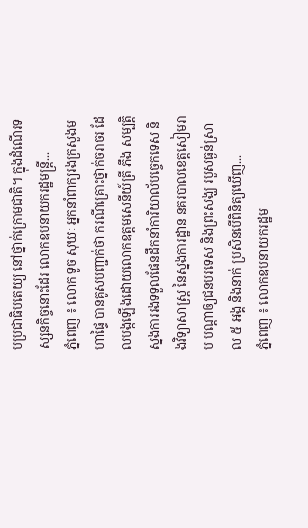បប្រជាធិបតេយ្យ នៅថ្នាក់ក្រោមជាតិ។ ក្នុងដំណើរទស្សនកិច្ចនោះដែរ លោកឧបនាយករដ្ឋមន្ត្រី...
ភ្នំពេញ ៖ លោក ទូច សុឃៈ អ្នកនាំពាក្យរងក្រសួងមហាផ្ទៃ បានគូសបញ្ជាក់ថា ករណីគ្រោះថ្នាក់ចរាចរ ដែលបង្កឡើងដោយលោកឧត្តមសេនីយ៍ត្រី ភឹង សម្បត្តិ ស្នងការរងទទួលផែនដឹកនាំការិយាល័បច្ចេកទេស និងវិទ្យាសាស្ត្រ នៃស្នងការដ្ឋាន នគរបាលខេត្តសៀមរាប បណ្តាឲ្យជនបរទេស និងព្រះសង្ឃ របួសធ្ងន់ស្រាល ៥ អង្គ និងនាក់ ប្រសិនបើពិនិត្យឃើញ...
ភ្នំពេញ ៖ លោកឧបនាយករដ្ឋម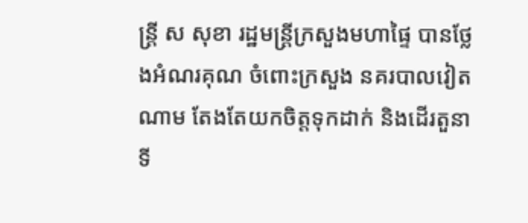ន្ត្រី ស សុខា រដ្ឋមន្ត្រីក្រសួងមហាផ្ទៃ បានថ្លែងអំណរគុណ ចំពោះក្រសួង នគរបាលវៀតណាម តែងតែយកចិត្តទុកដាក់ និងដើរតួនាទី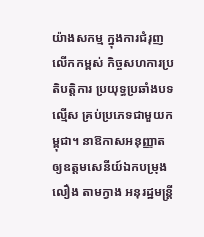យ៉ាងសកម្ម ក្នុងការជំរុញលើកកម្ពស់ កិច្ចសហការប្រតិបត្តិការ ប្រយុទ្ធប្រឆាំងបទល្មើស គ្រប់ប្រភេទជាមួយកម្ពុជា។ នាឱកាសអនុញ្ញាត ឲ្យឧត្តមសេនីយ៍ឯកបម្រុង លឿង តាមក្វាង អនុរដ្ឋមន្ត្រី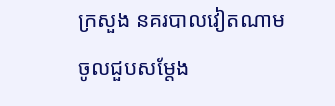ក្រសួង នគរបាលវៀតណាម ចូលជួបសម្តែង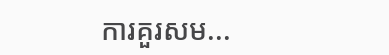ការគួរសម...